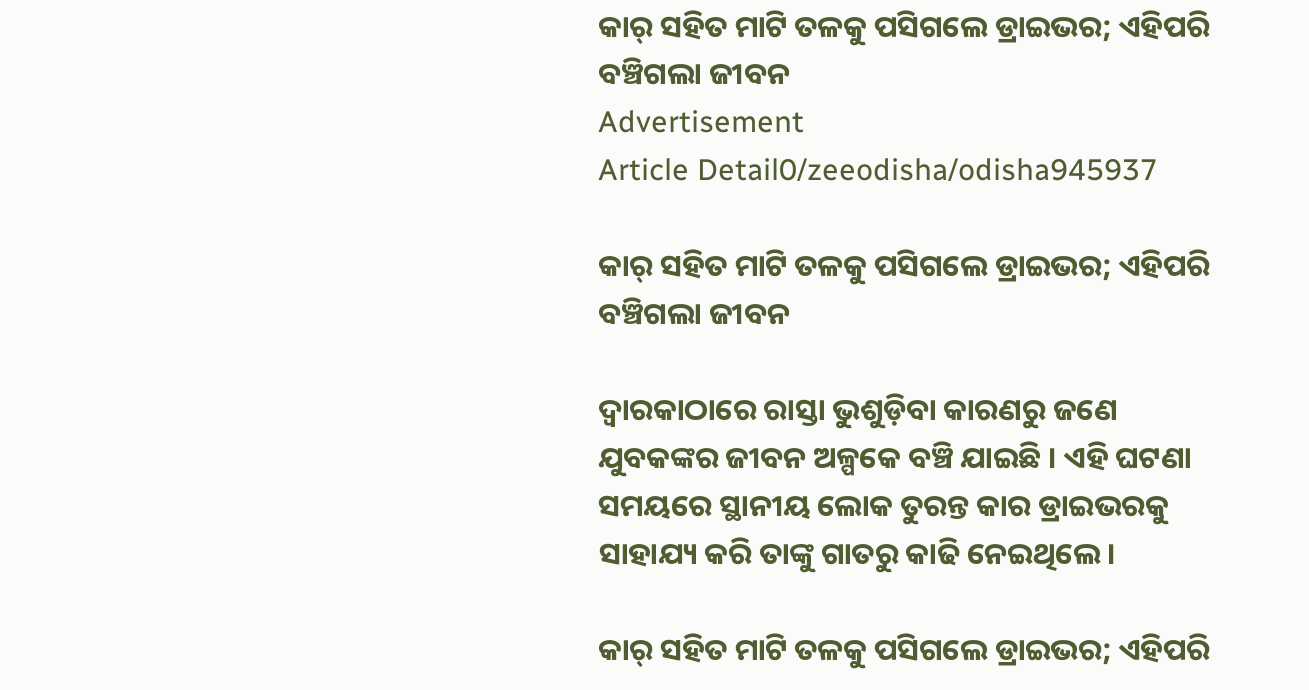କାର୍ ସହିତ ମାଟି ତଳକୁ ପସିଗଲେ ଡ୍ରାଇଭର; ଏହିପରି ବଞ୍ଚିଗଲା ଜୀବନ
Advertisement
Article Detail0/zeeodisha/odisha945937

କାର୍ ସହିତ ମାଟି ତଳକୁ ପସିଗଲେ ଡ୍ରାଇଭର; ଏହିପରି ବଞ୍ଚିଗଲା ଜୀବନ

ଦ୍ୱାରକାଠାରେ ରାସ୍ତା ଭୁଶୁଡ଼ିବା କାରଣରୁ ଜଣେ ଯୁବକଙ୍କର ଜୀବନ ଅଳ୍ପକେ ବଞ୍ଚି ଯାଇଛି । ଏହି ଘଟଣା ସମୟରେ ସ୍ଥାନୀୟ ଲୋକ ତୁରନ୍ତ କାର ଡ୍ରାଇଭରକୁ ସାହାଯ୍ୟ କରି ତାଙ୍କୁ ଗାତରୁ କାଢି ନେଇଥିଲେ।

କାର୍ ସହିତ ମାଟି ତଳକୁ ପସିଗଲେ ଡ୍ରାଇଭର; ଏହିପରି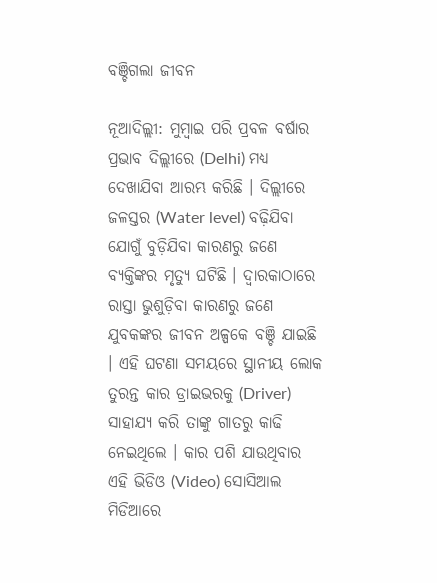ବଞ୍ଚିଗଲା ଜୀବନ

ନୂଆଦିଲ୍ଲୀ: ମୁମ୍ବାଇ ପରି ପ୍ରବଳ ବର୍ଷାର ପ୍ରଭାବ ଦିଲ୍ଲୀରେ (Delhi) ମଧ୍ୟ ଦେଖାଯିବା ଆରମ୍ଭ କରିଛି । ଦିଲ୍ଲୀରେ ଜଳସ୍ତର (Water level) ବଢ଼ିଯିବା ଯୋଗୁଁ ବୁଡ଼ିଯିବା କାରଣରୁ ଜଣେ ବ୍ୟକ୍ତିଙ୍କର ମୃତ୍ୟୁ ଘଟିଛି । ଦ୍ୱାରକାଠାରେ ରାସ୍ତା ଭୁଶୁଡ଼ିବା କାରଣରୁ ଜଣେ ଯୁବକଙ୍କର ଜୀବନ ଅଳ୍ପକେ ବଞ୍ଚି ଯାଇଛି । ଏହି ଘଟଣା ସମୟରେ ସ୍ଥାନୀୟ ଲୋକ ତୁରନ୍ତ କାର ଡ୍ରାଇଭରକୁ (Driver) ସାହାଯ୍ୟ କରି ତାଙ୍କୁ ଗାତରୁ କାଢି ନେଇଥିଲେ । କାର ପଶି ଯାଉଥିବାର ଏହି ଭିଡିଓ (Video) ସୋସିଆଲ ମିଡିଆରେ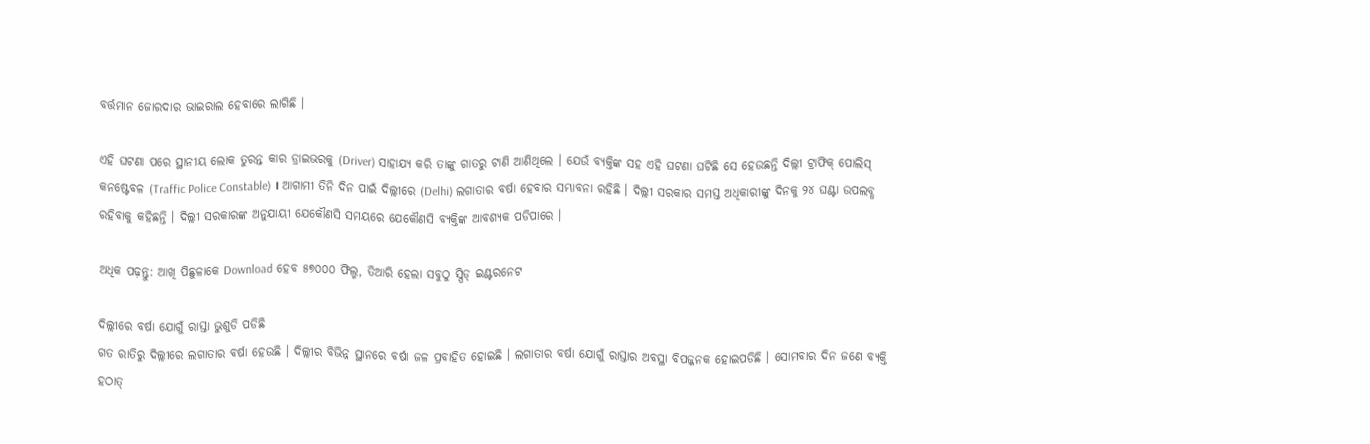ବର୍ତ୍ତମାନ ଜୋରଦାର ଭାଇରାଲ ହେବାରେ ଲାଗିଛି ।

ଏହି ଘଟଣା ପରେ ସ୍ଥାନୀୟ ଲୋକ ତୁରନ୍ତ କାର ଡ୍ରାଇଭରକୁ (Driver) ସାହାଯ୍ୟ କରି ତାଙ୍କୁ ଗାତରୁ ଟାଣି ଆଣିଥିଲେ । ଯେଉଁ ବ୍ୟକ୍ତିଙ୍କ ସହ ଏହି ଘଟଣା ଘଟିଛି ସେ ହେଉଛନ୍ତି ଦିଲ୍ଲୀ ଟ୍ରାଫିକ୍ ପୋଲିସ୍ କନଷ୍ଟେବଳ (Traffic Police Constable) । ଆଗାମୀ ତିନି ଦିନ ପାଇଁ ଦିଲ୍ଲୀରେ (Delhi) ଲଗାତାର ବର୍ଷା ହେବାର ସମ୍ଭାବନା ରହିଛି । ଦିଲ୍ଲୀ ସରକାର ସମସ୍ତ ଅଧିକାରୀଙ୍କୁ ଦିନକୁ ୨୪ ଘଣ୍ଟା ଉପଲବ୍ଧ ରହିବାକୁ କହିଛନ୍ତି । ଦିଲ୍ଲୀ ସରକାରଙ୍କ ଅନୁଯାୟୀ ଯେକୌଣସି ସମୟରେ ଯେକୌଣସି ବ୍ୟକ୍ତିଙ୍କ ଆବଶ୍ୟକ ପଡିପାରେ ।

ଅଧିକ ପଢ଼ନ୍ତୁ: ଆଖି ପିଛୁଳାକେ Download ହେବ ୫୭୦୦୦ ଫିଲ୍ମ, ତିଆରି ହେଲା ସବୁଠୁ ସ୍ପିଡ୍ ଇଣ୍ଟରନେଟ

ଦିଲ୍ଲୀରେ ବର୍ଷା ଯୋଗୁଁ ରାସ୍ତା ଭୁଶୁଡି ପଡିଛି
ଗତ ରାତିରୁ ଦିଲ୍ଲୀରେ ଲଗାତାର ବର୍ଷା ହେଉଛି । ଦିଲ୍ଲୀର ବିଭିନ୍ନ ସ୍ଥାନରେ ବର୍ଷା ଜଳ ପ୍ରବାହିତ ହୋଇଛି । ଲଗାତାର ବର୍ଷା ଯୋଗୁଁ ରାସ୍ତାର ଅବସ୍ଥା ବିପଜ୍ଜନକ ହୋଇପଡିଛି । ସୋମବାର ଦିନ ଜଣେ ବ୍ୟକ୍ତି ହଠାତ୍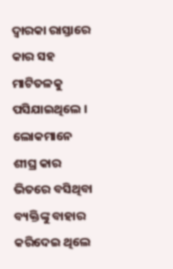ଦ୍ୱାରକା ରାସ୍ତାରେ କାର ସହ ମାଟିତଳକୁ ପସିଯାଇଥିଲେ । ଲୋକମାନେ ଶୀଘ୍ର କାର ଭିତରେ ବସିଥିବା ବ୍ୟକ୍ତିଙ୍କୁ ବାହାର କରିଦେଇ ଥିଲେ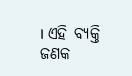। ଏହି ବ୍ୟକ୍ତି ଜଣକ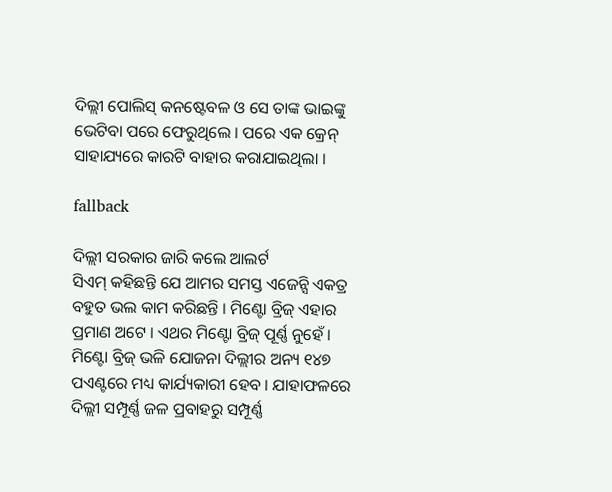ଦିଲ୍ଲୀ ପୋଲିସ୍ କନଷ୍ଟେବଳ ଓ ସେ ତାଙ୍କ ଭାଇଙ୍କୁ ଭେଟିବା ପରେ ଫେରୁଥିଲେ । ପରେ ଏକ କ୍ରେନ୍ ସାହାଯ୍ୟରେ କାରଟି ବାହାର କରାଯାଇଥିଲା ।

fallback

ଦିଲ୍ଲୀ ସରକାର ଜାରି କଲେ ଆଲର୍ଟ
ସିଏମ୍ କହିଛନ୍ତି ଯେ ଆମର ସମସ୍ତ ଏଜେନ୍ସି ଏକତ୍ର ବହୁତ ଭଲ କାମ କରିଛନ୍ତି । ମିଣ୍ଟୋ ବ୍ରିଜ୍ ଏହାର ପ୍ରମାଣ ଅଟେ । ଏଥର ମିଣ୍ଟୋ ବ୍ରିଜ୍ ପୂର୍ଣ୍ଣ ନୁହେଁ । ମିଣ୍ଟୋ ବ୍ରିଜ୍ ଭଳି ଯୋଜନା ଦିଲ୍ଲୀର ଅନ୍ୟ ୧୪୭ ପଏଣ୍ଟରେ ମଧ୍ୟ କାର୍ଯ୍ୟକାରୀ ହେବ । ଯାହାଫଳରେ ଦିଲ୍ଲୀ ସମ୍ପୂର୍ଣ୍ଣ ଜଳ ପ୍ରବାହରୁ ସମ୍ପୂର୍ଣ୍ଣ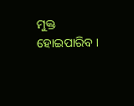ମୁକ୍ତ ହୋଇପାରିବ ।